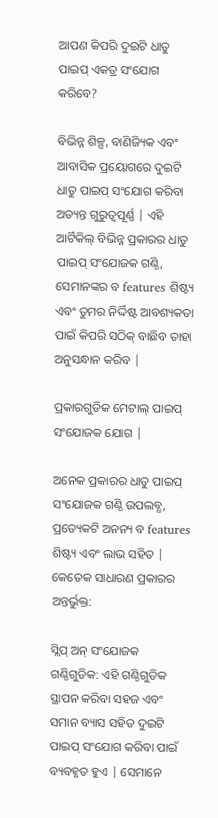ଆପଣ କିପରି ଦୁଇଟି ଧାତୁ ପାଇପ୍ ଏକତ୍ର ସଂଯୋଗ କରିବେ?

ବିଭିନ୍ନ ଶିଳ୍ପ, ବାଣିଜ୍ୟିକ ଏବଂ ଆବାସିକ ପ୍ରୟୋଗରେ ଦୁଇଟି ଧାତୁ ପାଇପ୍ ସଂଯୋଗ କରିବା ଅତ୍ୟନ୍ତ ଗୁରୁତ୍ୱପୂର୍ଣ୍ଣ | ଏହି ଆର୍ଟିକିଲ୍ ବିଭିନ୍ନ ପ୍ରକାରର ଧାତୁ ପାଇପ୍ ସଂଯୋଜକ ଗଣ୍ଠି, ସେମାନଙ୍କର ବ features ଶିଷ୍ଟ୍ୟ ଏବଂ ତୁମର ନିର୍ଦ୍ଦିଷ୍ଟ ଆବଶ୍ୟକତା ପାଇଁ କିପରି ସଠିକ୍ ବାଛିବ ତାହା ଅନୁସନ୍ଧାନ କରିବ |

ପ୍ରକାରଗୁଡିକ ମେଟାଲ୍ ପାଇପ୍ ସଂଯୋଜକ ଯୋଗ |

ଅନେକ ପ୍ରକାରର ଧାତୁ ପାଇପ୍ ସଂଯୋଜକ ଗଣ୍ଠି ଉପଲବ୍ଧ, ପ୍ରତ୍ୟେକଟି ଅନନ୍ୟ ବ features ଶିଷ୍ଟ୍ୟ ଏବଂ ଲାଭ ସହିତ | କେତେକ ସାଧାରଣ ପ୍ରକାରର ଅନ୍ତର୍ଭୁକ୍ତ:

ସ୍ଲିପ୍ ଅନ୍ ସଂଯୋଜକ ଗଣ୍ଠିଗୁଡିକ: ଏହି ଗଣ୍ଠିଗୁଡିକ ସ୍ଥାପନ କରିବା ସହଜ ଏବଂ ସମାନ ବ୍ୟାସ ସହିତ ଦୁଇଟି ପାଇପ୍ ସଂଯୋଗ କରିବା ପାଇଁ ବ୍ୟବହୃତ ହୁଏ | ସେମାନେ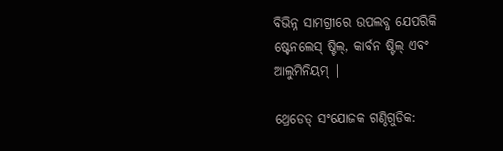ବିଭିନ୍ନ ସାମଗ୍ରୀରେ ଉପଲବ୍ଧ ଯେପରିକି ଷ୍ଟେନଲେସ୍ ଷ୍ଟିଲ୍, କାର୍ବନ ଷ୍ଟିଲ୍ ଏବଂ ଆଲୁମିନିୟମ୍ |

ଥ୍ରେଡେଡ୍ ସଂଯୋଜକ ଗଣ୍ଠିଗୁଡିକ: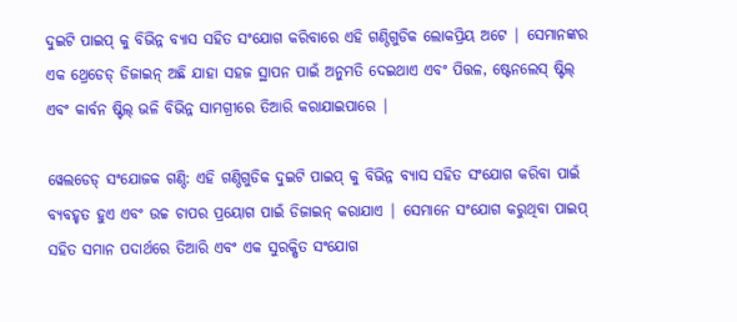ଦୁଇଟି ପାଇପ୍ କୁ ବିଭିନ୍ନ ବ୍ୟାସ ସହିତ ସଂଯୋଗ କରିବାରେ ଏହି ଗଣ୍ଠିଗୁଡିକ ଲୋକପ୍ରିୟ ଅଟେ | ସେମାନଙ୍କର ଏକ ଥ୍ରେଡେଡ୍ ଡିଜାଇନ୍ ଅଛି ଯାହା ସହଜ ସ୍ଥାପନ ପାଇଁ ଅନୁମତି ଦେଇଥାଏ ଏବଂ ପିତ୍ତଳ, ଷ୍ଟେନଲେସ୍ ଷ୍ଟିଲ୍ ଏବଂ କାର୍ବନ ଷ୍ଟିଲ୍ ଭଳି ବିଭିନ୍ନ ସାମଗ୍ରୀରେ ତିଆରି କରାଯାଇପାରେ |

ୱେଲଡେଡ୍ ସଂଯୋଜକ ଗଣ୍ଠି: ଏହି ଗଣ୍ଠିଗୁଡିକ ଦୁଇଟି ପାଇପ୍ କୁ ବିଭିନ୍ନ ବ୍ୟାସ ସହିତ ସଂଯୋଗ କରିବା ପାଇଁ ବ୍ୟବହୃତ ହୁଏ ଏବଂ ଉଚ୍ଚ ଚାପର ପ୍ରୟୋଗ ପାଇଁ ଡିଜାଇନ୍ କରାଯାଏ | ସେମାନେ ସଂଯୋଗ କରୁଥିବା ପାଇପ୍ ସହିତ ସମାନ ପଦାର୍ଥରେ ତିଆରି ଏବଂ ଏକ ସୁରକ୍ଷିତ ସଂଯୋଗ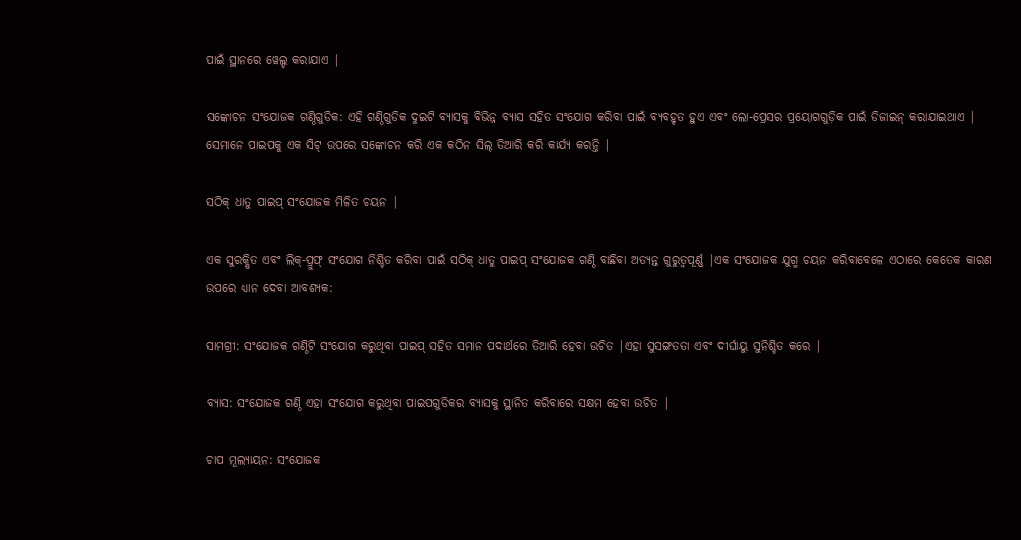ପାଇଁ ସ୍ଥାନରେ ୱେଲ୍ଡ କରାଯାଏ |

ସଙ୍କୋଚନ ସଂଯୋଜକ ଗଣ୍ଠିଗୁଡିକ: ଏହି ଗଣ୍ଠିଗୁଡିକ ଦୁଇଟି ବ୍ୟାସକୁ ବିଭିନ୍ନ ବ୍ୟାସ ସହିତ ସଂଯୋଗ କରିବା ପାଇଁ ବ୍ୟବହୃତ ହୁଏ ଏବଂ ଲୋ-ପ୍ରେସର ପ୍ରୟୋଗଗୁଡ଼ିକ ପାଇଁ ଡିଜାଇନ୍ କରାଯାଇଥାଏ | ସେମାନେ ପାଇପକୁ ଏକ ସିଟ୍ ଉପରେ ସଙ୍କୋଚନ କରି ଏକ କଠିନ ସିଲ୍ ତିଆରି କରି କାର୍ଯ୍ୟ କରନ୍ତି |

ସଠିକ୍ ଧାତୁ ପାଇପ୍ ସଂଯୋଜକ ମିଳିତ ଚୟନ |

ଏକ ସୁରକ୍ଷିତ ଏବଂ ଲିକ୍-ପ୍ରୁଫ୍ ସଂଯୋଗ ନିଶ୍ଚିତ କରିବା ପାଇଁ ସଠିକ୍ ଧାତୁ ପାଇପ୍ ସଂଯୋଜକ ଗଣ୍ଠି ବାଛିବା ଅତ୍ୟନ୍ତ ଗୁରୁତ୍ୱପୂର୍ଣ୍ଣ |ଏକ ସଂଯୋଜକ ଯୁଗ୍ମ ଚୟନ କରିବାବେଳେ ଏଠାରେ କେତେକ କାରଣ ଉପରେ ଧ୍ୟାନ ଦେବା ଆବଶ୍ୟକ:

ସାମଗ୍ରୀ: ସଂଯୋଜକ ଗଣ୍ଠିଟି ସଂଯୋଗ କରୁଥିବା ପାଇପ୍ ସହିତ ସମାନ ପଦାର୍ଥରେ ତିଆରି ହେବା ଉଚିତ |ଏହା ସୁସଙ୍ଗତତା ଏବଂ ଦୀର୍ଘାୟୁ ସୁନିଶ୍ଚିତ କରେ |

ବ୍ୟାସ: ସଂଯୋଜକ ଗଣ୍ଠି ଏହା ସଂଯୋଗ କରୁଥିବା ପାଇପଗୁଡିକର ବ୍ୟାସକୁ ସ୍ଥାନିତ କରିବାରେ ସକ୍ଷମ ହେବା ଉଚିତ |

ଚାପ ମୂଲ୍ୟାୟନ: ସଂଯୋଜକ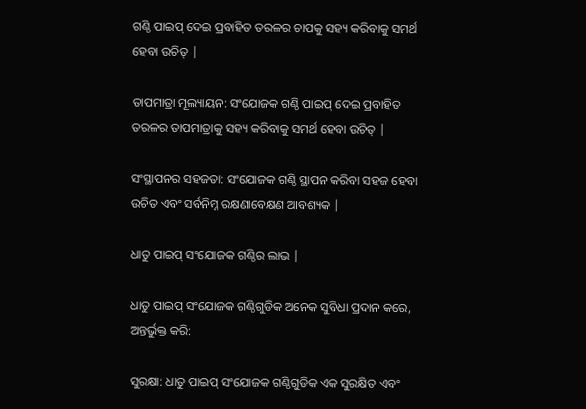ଗଣ୍ଠି ପାଇପ୍ ଦେଇ ପ୍ରବାହିତ ତରଳର ଚାପକୁ ସହ୍ୟ କରିବାକୁ ସମର୍ଥ ହେବା ଉଚିତ୍ |

ତାପମାତ୍ରା ମୂଲ୍ୟାୟନ: ସଂଯୋଜକ ଗଣ୍ଠି ପାଇପ୍ ଦେଇ ପ୍ରବାହିତ ତରଳର ତାପମାତ୍ରାକୁ ସହ୍ୟ କରିବାକୁ ସମର୍ଥ ହେବା ଉଚିତ୍ |

ସଂସ୍ଥାପନର ସହଜତା: ସଂଯୋଜକ ଗଣ୍ଠି ସ୍ଥାପନ କରିବା ସହଜ ହେବା ଉଚିତ ଏବଂ ସର୍ବନିମ୍ନ ରକ୍ଷଣାବେକ୍ଷଣ ଆବଶ୍ୟକ |

ଧାତୁ ପାଇପ୍ ସଂଯୋଜକ ଗଣ୍ଠିର ଲାଭ |

ଧାତୁ ପାଇପ୍ ସଂଯୋଜକ ଗଣ୍ଠିଗୁଡିକ ଅନେକ ସୁବିଧା ପ୍ରଦାନ କରେ, ଅନ୍ତର୍ଭୁକ୍ତ କରି:

ସୁରକ୍ଷା: ଧାତୁ ପାଇପ୍ ସଂଯୋଜକ ଗଣ୍ଠିଗୁଡିକ ଏକ ସୁରକ୍ଷିତ ଏବଂ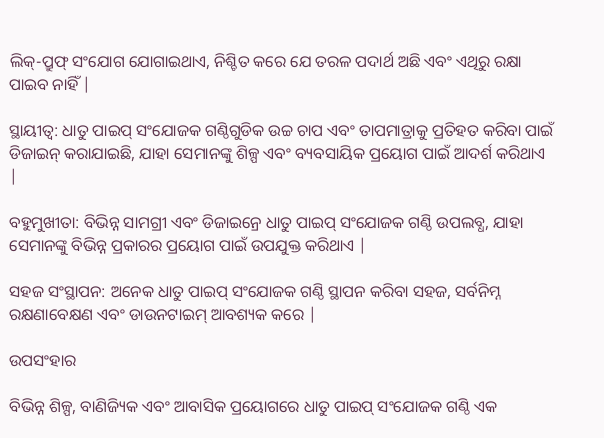ଲିକ୍-ପ୍ରୁଫ୍ ସଂଯୋଗ ଯୋଗାଇଥାଏ, ନିଶ୍ଚିତ କରେ ଯେ ତରଳ ପଦାର୍ଥ ଅଛି ଏବଂ ଏଥିରୁ ରକ୍ଷା ପାଇବ ନାହିଁ |

ସ୍ଥାୟୀତ୍ୱ: ଧାତୁ ପାଇପ୍ ସଂଯୋଜକ ଗଣ୍ଠିଗୁଡିକ ଉଚ୍ଚ ଚାପ ଏବଂ ତାପମାତ୍ରାକୁ ପ୍ରତିହତ କରିବା ପାଇଁ ଡିଜାଇନ୍ କରାଯାଇଛି, ଯାହା ସେମାନଙ୍କୁ ଶିଳ୍ପ ଏବଂ ବ୍ୟବସାୟିକ ପ୍ରୟୋଗ ପାଇଁ ଆଦର୍ଶ କରିଥାଏ |

ବହୁମୁଖୀତା: ବିଭିନ୍ନ ସାମଗ୍ରୀ ଏବଂ ଡିଜାଇନ୍ରେ ଧାତୁ ପାଇପ୍ ସଂଯୋଜକ ଗଣ୍ଠି ଉପଲବ୍ଧ, ଯାହା ସେମାନଙ୍କୁ ବିଭିନ୍ନ ପ୍ରକାରର ପ୍ରୟୋଗ ପାଇଁ ଉପଯୁକ୍ତ କରିଥାଏ |

ସହଜ ସଂସ୍ଥାପନ: ଅନେକ ଧାତୁ ପାଇପ୍ ସଂଯୋଜକ ଗଣ୍ଠି ସ୍ଥାପନ କରିବା ସହଜ, ସର୍ବନିମ୍ନ ରକ୍ଷଣାବେକ୍ଷଣ ଏବଂ ଡାଉନଟାଇମ୍ ଆବଶ୍ୟକ କରେ |

ଉପସଂହାର

ବିଭିନ୍ନ ଶିଳ୍ପ, ବାଣିଜ୍ୟିକ ଏବଂ ଆବାସିକ ପ୍ରୟୋଗରେ ଧାତୁ ପାଇପ୍ ସଂଯୋଜକ ଗଣ୍ଠି ଏକ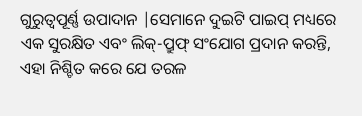ଗୁରୁତ୍ୱପୂର୍ଣ୍ଣ ଉପାଦାନ |ସେମାନେ ଦୁଇଟି ପାଇପ୍ ମଧ୍ୟରେ ଏକ ସୁରକ୍ଷିତ ଏବଂ ଲିକ୍-ପ୍ରୁଫ୍ ସଂଯୋଗ ପ୍ରଦାନ କରନ୍ତି, ଏହା ନିଶ୍ଚିତ କରେ ଯେ ତରଳ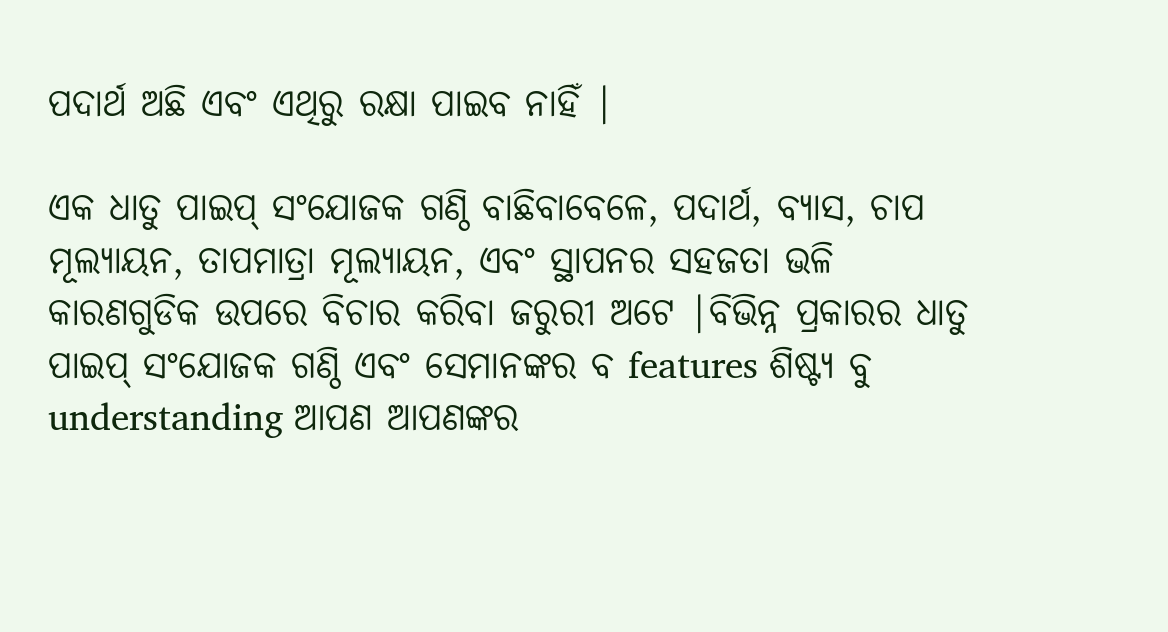ପଦାର୍ଥ ଅଛି ଏବଂ ଏଥିରୁ ରକ୍ଷା ପାଇବ ନାହିଁ |

ଏକ ଧାତୁ ପାଇପ୍ ସଂଯୋଜକ ଗଣ୍ଠି ବାଛିବାବେଳେ, ପଦାର୍ଥ, ବ୍ୟାସ, ଚାପ ମୂଲ୍ୟାୟନ, ତାପମାତ୍ରା ମୂଲ୍ୟାୟନ, ଏବଂ ସ୍ଥାପନର ସହଜତା ଭଳି କାରଣଗୁଡିକ ଉପରେ ବିଚାର କରିବା ଜରୁରୀ ଅଟେ |ବିଭିନ୍ନ ପ୍ରକାରର ଧାତୁ ପାଇପ୍ ସଂଯୋଜକ ଗଣ୍ଠି ଏବଂ ସେମାନଙ୍କର ବ features ଶିଷ୍ଟ୍ୟ ବୁ understanding ଆପଣ ଆପଣଙ୍କର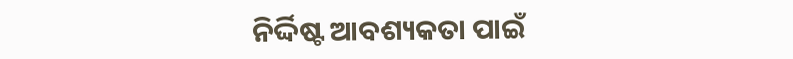ନିର୍ଦ୍ଦିଷ୍ଟ ଆବଶ୍ୟକତା ପାଇଁ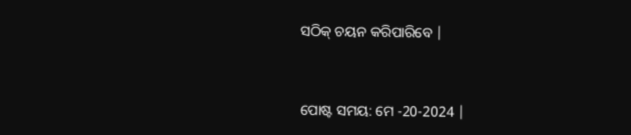ସଠିକ୍ ଚୟନ କରିପାରିବେ |


ପୋଷ୍ଟ ସମୟ: ମେ -20-2024 |